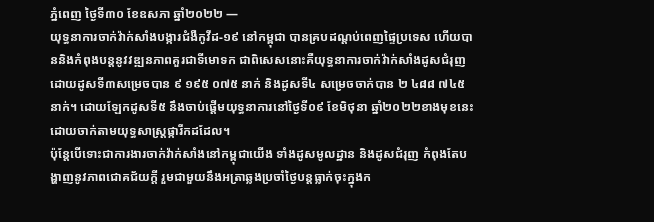ភ្នំពេញ ថ្ងៃទី៣០ ខែឧសភា ឆ្នាំ២០២២ —
យុទ្ធនាការចាក់វ៉ាក់សាំងបង្ការជំងឺកូវីដ-១៩ នៅកម្ពុជា បានគ្របដណ្តប់ពេញផ្ទៃប្រទេស ហើយបាននិងកំពុងបន្តនូវវឌ្ឍនភាពគួរជាទីមោទក ជាពិសេសនោះគឺយុទ្ធនាការចាក់វ៉ាក់សាំងដូសជំរុញ ដោយដូសទី៣សម្រេចបាន ៩ ១៩៥ ០៧៥ នាក់ និងដូសទី៤ សម្រេចចាក់បាន ២ ៤៨៨ ៧៤៥ នាក់។ ដោយឡែកដូសទី៥ នឹងចាប់ផ្តើមយុទ្ធនាការនៅថ្ងៃទី០៩ ខែមិថុនា ឆ្នាំ២០២២ខាងមុខនេះ ដោយចាក់តាមយុទ្ធសាស្រ្តផ្ការីកដដែល។
ប៉ុន្តែបើទោះជាការងារចាក់វ៉ាក់សាំងនៅកម្ពុជាយើង ទាំងដូសមូលដ្ឋាន និងដូសជំរុញ កំពុងតែបង្ហាញនូវភាពជោគជ័យក្តី រួមជាមួយនឹងអត្រាឆ្លងប្រចាំថ្ងៃបន្តធ្លាក់ចុះក្នុងក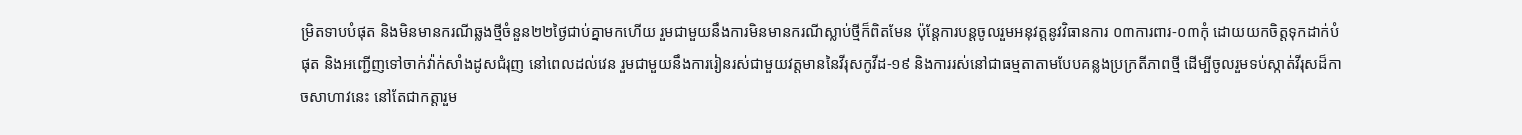ម្រិតទាបបំផុត និងមិនមានករណីឆ្លងថ្មីចំនួន២២ថ្ងៃជាប់គ្នាមកហើយ រួមជាមួយនឹងការមិនមានករណីស្លាប់ថ្មីក៏ពិតមែន ប៉ុន្តែការបន្តចូលរួមអនុវត្តនូវវិធានការ ០៣ការពារ-០៣កុំ ដោយយកចិត្តទុកដាក់បំផុត និងអញ្ជើញទៅចាក់វ៉ាក់សាំងដូសជំរុញ នៅពេលដល់វេន រួមជាមួយនឹងការរៀនរស់ជាមួយវត្តមាននៃវីរុសកូវីដ-១៩ និងការរស់នៅជាធម្មតាតាមបែបគន្លងប្រក្រតីភាពថ្មី ដើម្បីចូលរួមទប់ស្កាត់វីរុសដ៏កាចសាហាវនេះ នៅតែជាកត្តារួម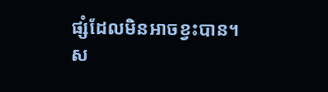ផ្សំដែលមិនអាចខ្វះបាន។
ស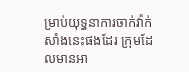ម្រាប់យុទ្ធនាការចាក់វ៉ាក់សាំងនេះផងដែរ ក្រុមដែលមានអា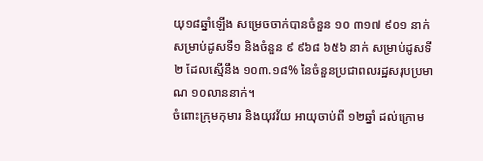យុ១៨ឆ្នាំឡើង សម្រេចចាក់បានចំនួន ១០ ៣១៧ ៩០១ នាក់ សម្រាប់ដូសទី១ និងចំនួន ៩ ៩៦៨ ៦៥៦ នាក់ សម្រាប់ដូសទី២ ដែលស្មើនឹង ១០៣.១៨% នៃចំនួនប្រជាពលរដ្ឋសរុបប្រមាណ ១០លាននាក់។
ចំពោះក្រុមកុមារ និងយុវវ័យ អាយុចាប់ពី ១២ឆ្នាំ ដល់ក្រោម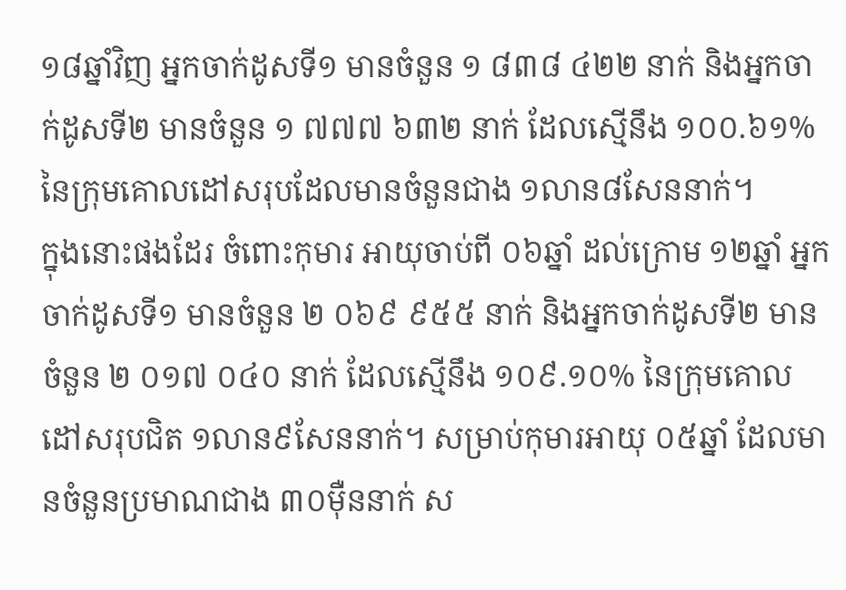១៨ឆ្នាំវិញ អ្នកចាក់ដូសទី១ មានចំនួន ១ ៨៣៨ ៤២២ នាក់ និងអ្នកចាក់ដូសទី២ មានចំនួន ១ ៧៧៧ ៦៣២ នាក់ ដែលស្មើនឹង ១០០.៦១% នៃក្រុមគោលដៅសរុបដែលមានចំនួនជាង ១លាន៨សែននាក់។
ក្នុងនោះផងដែរ ចំពោះកុមារ អាយុចាប់ពី ០៦ឆ្នាំ ដល់ក្រោម ១២ឆ្នាំ អ្នកចាក់ដូសទី១ មានចំនួន ២ ០៦៩ ៩៥៥ នាក់ និងអ្នកចាក់ដូសទី២ មានចំនួន ២ ០១៧ ០៤០ នាក់ ដែលស្មើនឹង ១០៩.១០% នៃក្រុមគោលដៅសរុបជិត ១លាន៩សែននាក់។ សម្រាប់កុមារអាយុ ០៥ឆ្នាំ ដែលមានចំនួនប្រមាណជាង ៣០ម៉ឺននាក់ ស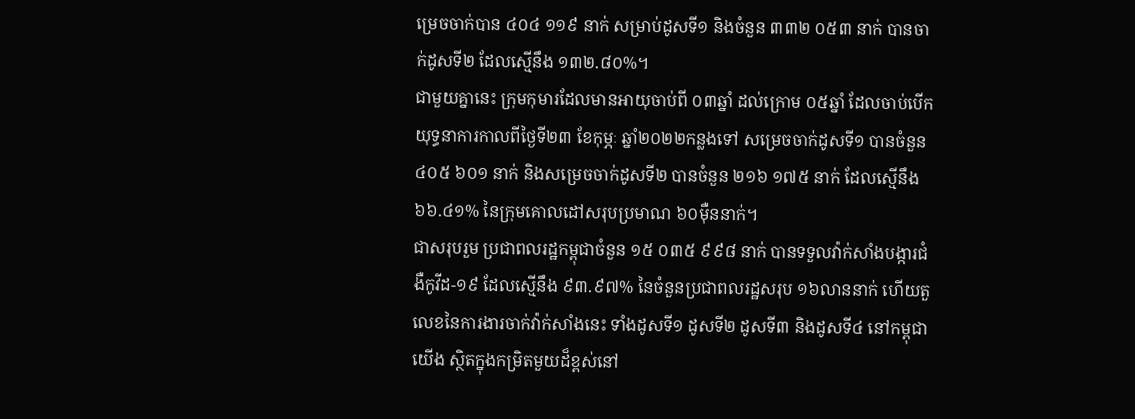ម្រេចចាក់បាន ៤០៤ ១១៩ នាក់ សម្រាប់ដូសទី១ និងចំនួន ៣៣២ ០៥៣ នាក់ បានចាក់ដូសទី២ ដែលស្មើនឹង ១៣២.៨០%។
ជាមួយគ្នានេះ ក្រុមកុមារដែលមានអាយុចាប់ពី ០៣ឆ្នាំ ដល់ក្រោម ០៥ឆ្នាំ ដែលចាប់បើកយុទ្ធនាការកាលពីថ្ងៃទី២៣ ខែកុម្ភៈ ឆ្នាំ២០២២កន្លងទៅ សម្រេចចាក់ដូសទី១ បានចំនួន ៤០៥ ៦០១ នាក់ និងសម្រេចចាក់ដូសទី២ បានចំនួន ២១៦ ១៧៥ នាក់ ដែលស្មើនឹង ៦៦.៤១% នៃក្រុមគោលដៅសរុបប្រមាណ ៦០ម៉ឺននាក់។
ជាសរុបរួម ប្រជាពលរដ្ឋកម្ពុជាចំនួន ១៥ ០៣៥ ៩៩៨ នាក់ បានទទួលវ៉ាក់សាំងបង្ការជំងឺកូវីដ-១៩ ដែលស្មើនឹង ៩៣.៩៧% នៃចំនួនប្រជាពលរដ្ឋសរុប ១៦លាននាក់ ហើយតួលេខនៃការងារចាក់វ៉ាក់សាំងនេះ ទាំងដូសទី១ ដូសទី២ ដូសទី៣ និងដូសទី៤ នៅកម្ពុជាយើង ស្ថិតក្នុងកម្រិតមួយដ៏ខ្ពស់នៅ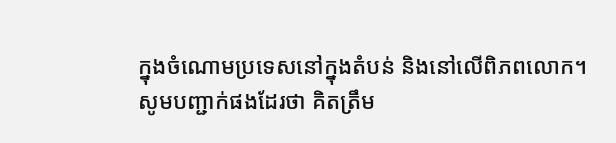ក្នុងចំណោមប្រទេសនៅក្នុងតំបន់ និងនៅលើពិភពលោក។
សូមបញ្ជាក់ផងដែរថា គិតត្រឹម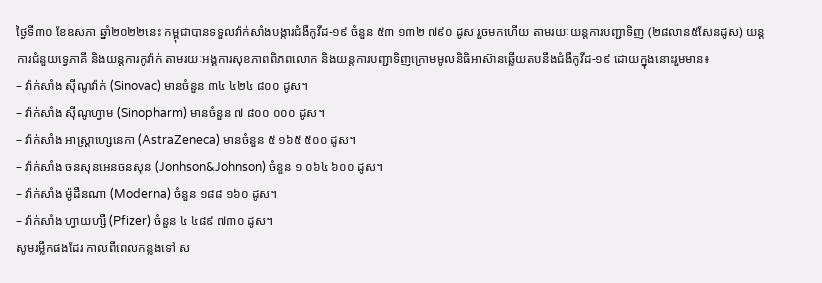ថ្ងៃទី៣០ ខែឧសភា ឆ្នាំ២០២២នេះ កម្ពុជាបានទទួលវ៉ាក់សាំងបង្ការជំងឺកូវីដ-១៩ ចំនួន ៥៣ ១៣២ ៧៩០ ដូស រួចមកហើយ តាមរយៈយន្តការបញ្ជាទិញ (២៨លាន៥សែនដូស) យន្តការជំនួយទ្វេភាគី និងយន្តការកូវ៉ាក់ តាមរយៈអង្គការសុខភាពពិភពលោក និងយន្តការបញ្ជាទិញក្រោមមូលនិធិអាស៊ានឆ្លើយតបនឹងជំងឺកូវីដ-១៩ ដោយក្នុងនោះរួមមាន៖
– វ៉ាក់សាំង ស៊ីណូវ៉ាក់ (Sinovac) មានចំនួន ៣៤ ៤២៤ ៨០០ ដូស។
– វ៉ាក់សាំង ស៊ីណូហ្វាម (Sinopharm) មានចំនួន ៧ ៨០០ ០០០ ដូស។
– វ៉ាក់សាំង អាស្ត្រាហ្សេនេកា (AstraZeneca) មានចំនួន ៥ ១៦៥ ៥០០ ដូស។
– វ៉ាក់សាំង ចនសុនអេនចនសុន (Jonhson&Johnson) ចំនួន ១ ០៦៤ ៦០០ ដូស។
– វ៉ាក់សាំង ម៉ូដឺនណា (Moderna) ចំនួន ១៨៨ ១៦០ ដូស។
– វ៉ាក់សាំង ហ្វាយហ្សឺ (Pfizer) ចំនួន ៤ ៤៨៩ ៧៣០ ដូស។
សូមរម្លឹកផងដែរ កាលពីពេលកន្លងទៅ ស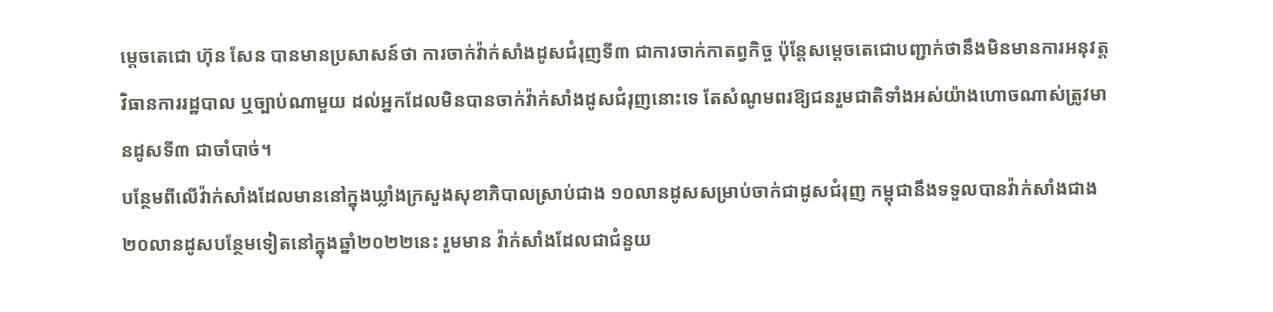ម្តេចតេជោ ហ៊ុន សែន បានមានប្រសាសន៍ថា ការចាក់វ៉ាក់សាំងដូសជំរុញទី៣ ជាការចាក់កាតព្វកិច្ច ប៉ុន្តែសម្តេចតេជោបញ្ជាក់ថានឹងមិនមានការអនុវត្តវិធានការរដ្ឋបាល ឬច្បាប់ណាមួយ ដល់អ្នកដែលមិនបានចាក់វ៉ាក់សាំងដូសជំរុញនោះទេ តែសំណូមពរឱ្យជនរួមជាតិទាំងអស់យ៉ាងហោចណាស់ត្រូវមានដូសទី៣ ជាចាំបាច់។
បន្ថែមពីលើវ៉ាក់សាំងដែលមាននៅក្នុងឃ្លាំងក្រសួងសុខាភិបាលស្រាប់ជាង ១០លានដូសសម្រាប់ចាក់ជាដូសជំរុញ កម្ពុជានឹងទទួលបានវ៉ាក់សាំងជាង ២០លានដូសបន្ថែមទៀតនៅក្នុងឆ្នាំ២០២២នេះ រួមមាន វ៉ាក់សាំងដែលជាជំនួយ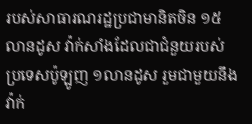របស់សាធារណរដ្ឋប្រជាមានិតចិន ១៥លានដូស វ៉ាក់សាំងដែលជាជំនួយរបស់ប្រទេសប៉ូឡូញ ១លានដូស រួមជាមួយនឹងវ៉ាក់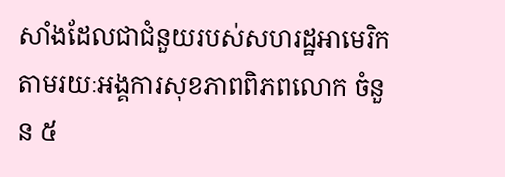សាំងដែលជាជំនួយរបស់សហរដ្ឋអាមេរិក តាមរយៈអង្គការសុខភាពពិភពលោក ចំនួន ៥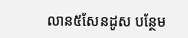លាន៥សែនដូស បន្ថែម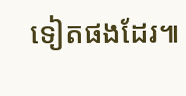ទៀតផងដែរ៕